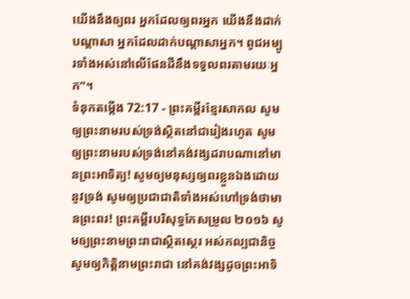យើងនឹងឲ្យពរ អ្នកដែលឲ្យពរអ្នក យើងនឹងដាក់បណ្ដាសា អ្នកដែលដាក់បណ្ដាសាអ្នក។ ពូជអម្បូរទាំងអស់នៅលើផែនដីនឹងទទួលពរតាមរយៈអ្នក”។
ទំនុកតម្កើង 72:17 - ព្រះគម្ពីរខ្មែរសាកល សូមឲ្យព្រះនាមរបស់ទ្រង់ស្ថិតនៅជារៀងរហូត សូមឲ្យព្រះនាមរបស់ទ្រង់នៅគង់វង្សដរាបណានៅមានព្រះអាទិត្យ! សូមឲ្យមនុស្សឲ្យពរខ្លួនឯងដោយនូវទ្រង់ សូមឲ្យប្រជាជាតិទាំងអស់ហៅទ្រង់ថាមានព្រះពរ! ព្រះគម្ពីរបរិសុទ្ធកែសម្រួល ២០១៦ សូមឲ្យព្រះនាមព្រះរាជាស្ថិតស្ថេរ អស់កល្បជានិច្ច សូមឲ្យកិត្តិនាមព្រះរាជា នៅគង់វង្សដូចព្រះអាទិ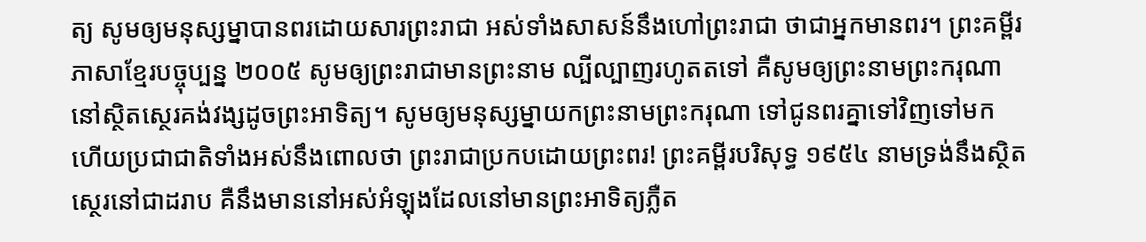ត្យ សូមឲ្យមនុស្សម្នាបានពរដោយសារព្រះរាជា អស់ទាំងសាសន៍នឹងហៅព្រះរាជា ថាជាអ្នកមានពរ។ ព្រះគម្ពីរភាសាខ្មែរបច្ចុប្បន្ន ២០០៥ សូមឲ្យព្រះរាជាមានព្រះនាម ល្បីល្បាញរហូតតទៅ គឺសូមឲ្យព្រះនាមព្រះករុណា នៅស្ថិតស្ថេរគង់វង្សដូចព្រះអាទិត្យ។ សូមឲ្យមនុស្សម្នាយកព្រះនាមព្រះករុណា ទៅជូនពរគ្នាទៅវិញទៅមក ហើយប្រជាជាតិទាំងអស់នឹងពោលថា ព្រះរាជាប្រកបដោយព្រះពរ! ព្រះគម្ពីរបរិសុទ្ធ ១៩៥៤ នាមទ្រង់នឹងស្ថិតស្ថេរនៅជាដរាប គឺនឹងមាននៅអស់អំឡុងដែលនៅមានព្រះអាទិត្យភ្លឺត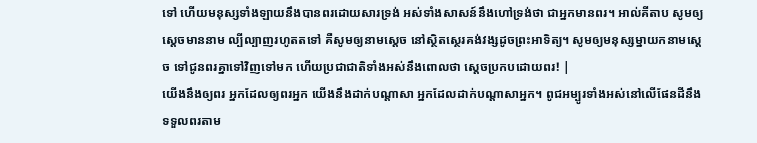ទៅ ហើយមនុស្សទាំងឡាយនឹងបានពរដោយសារទ្រង់ អស់ទាំងសាសន៍នឹងហៅទ្រង់ថា ជាអ្នកមានពរ។ អាល់គីតាប សូមឲ្យស្តេចមាននាម ល្បីល្បាញរហូតតទៅ គឺសូមឲ្យនាមស្តេច នៅស្ថិតស្ថេរគង់វង្សដូចព្រះអាទិត្យ។ សូមឲ្យមនុស្សម្នាយកនាមស្តេច ទៅជូនពរគ្នាទៅវិញទៅមក ហើយប្រជាជាតិទាំងអស់នឹងពោលថា ស្តេចប្រកបដោយពរ! |
យើងនឹងឲ្យពរ អ្នកដែលឲ្យពរអ្នក យើងនឹងដាក់បណ្ដាសា អ្នកដែលដាក់បណ្ដាសាអ្នក។ ពូជអម្បូរទាំងអស់នៅលើផែនដីនឹងទទួលពរតាម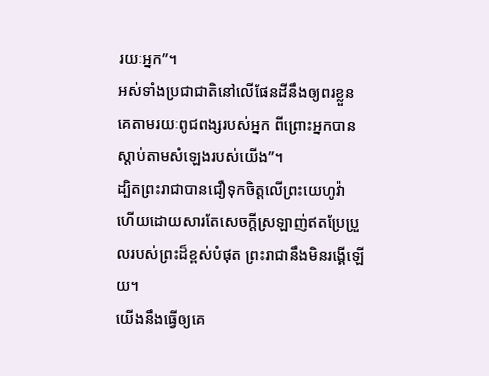រយៈអ្នក”។
អស់ទាំងប្រជាជាតិនៅលើផែនដីនឹងឲ្យពរខ្លួនគេតាមរយៈពូជពង្សរបស់អ្នក ពីព្រោះអ្នកបានស្ដាប់តាមសំឡេងរបស់យើង”។
ដ្បិតព្រះរាជាបានជឿទុកចិត្តលើព្រះយេហូវ៉ា ហើយដោយសារតែសេចក្ដីស្រឡាញ់ឥតប្រែប្រួលរបស់ព្រះដ៏ខ្ពស់បំផុត ព្រះរាជានឹងមិនរង្គើឡើយ។
យើងនឹងធ្វើឲ្យគេ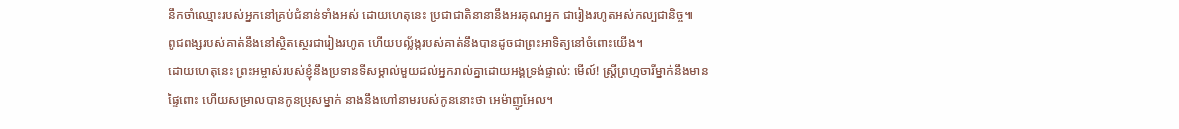នឹកចាំឈ្មោះរបស់អ្នកនៅគ្រប់ជំនាន់ទាំងអស់ ដោយហេតុនេះ ប្រជាជាតិនានានឹងអរគុណអ្នក ជារៀងរហូតអស់កល្បជានិច្ច៕
ពូជពង្សរបស់គាត់នឹងនៅស្ថិតស្ថេរជារៀងរហូត ហើយបល្ល័ង្ករបស់គាត់នឹងបានដូចជាព្រះអាទិត្យនៅចំពោះយើង។
ដោយហេតុនេះ ព្រះអម្ចាស់របស់ខ្ញុំនឹងប្រទានទីសម្គាល់មួយដល់អ្នករាល់គ្នាដោយអង្គទ្រង់ផ្ទាល់: មើល៍! ស្ត្រីព្រហ្មចារីម្នាក់នឹងមានផ្ទៃពោះ ហើយសម្រាលបានកូនប្រុសម្នាក់ នាងនឹងហៅនាមរបស់កូននោះថា អេម៉ាញូអែល។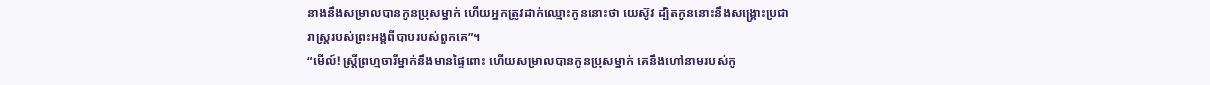នាងនឹងសម្រាលបានកូនប្រុសម្នាក់ ហើយអ្នកត្រូវដាក់ឈ្មោះកូននោះថា យេស៊ូវ ដ្បិតកូននោះនឹងសង្គ្រោះប្រជារាស្ត្ររបស់ព្រះអង្គពីបាបរបស់ពួកគេ”។
“មើល៍! ស្ត្រីព្រហ្មចារីម្នាក់នឹងមានផ្ទៃពោះ ហើយសម្រាលបានកូនប្រុសម្នាក់ គេនឹងហៅនាមរបស់កូ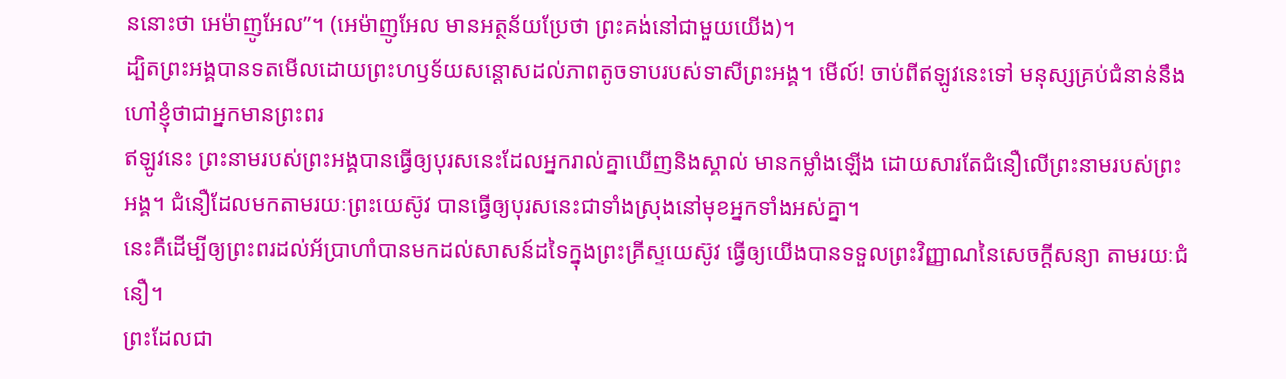ននោះថា អេម៉ាញូអែល”។ (អេម៉ាញូអែល មានអត្ថន័យប្រែថា ព្រះគង់នៅជាមួយយើង)។
ដ្បិតព្រះអង្គបានទតមើលដោយព្រះហឫទ័យសន្ដោសដល់ភាពតូចទាបរបស់ទាសីព្រះអង្គ។ មើល៍! ចាប់ពីឥឡូវនេះទៅ មនុស្សគ្រប់ជំនាន់នឹងហៅខ្ញុំថាជាអ្នកមានព្រះពរ
ឥឡូវនេះ ព្រះនាមរបស់ព្រះអង្គបានធ្វើឲ្យបុរសនេះដែលអ្នករាល់គ្នាឃើញនិងស្គាល់ មានកម្លាំងឡើង ដោយសារតែជំនឿលើព្រះនាមរបស់ព្រះអង្គ។ ជំនឿដែលមកតាមរយៈព្រះយេស៊ូវ បានធ្វើឲ្យបុរសនេះជាទាំងស្រុងនៅមុខអ្នកទាំងអស់គ្នា។
នេះគឺដើម្បីឲ្យព្រះពរដល់អ័ប្រាហាំបានមកដល់សាសន៍ដទៃក្នុងព្រះគ្រីស្ទយេស៊ូវ ធ្វើឲ្យយើងបានទទួលព្រះវិញ្ញាណនៃសេចក្ដីសន្យា តាមរយៈជំនឿ។
ព្រះដែលជា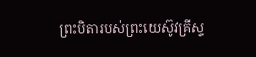ព្រះបិតារបស់ព្រះយេស៊ូវគ្រីស្ទ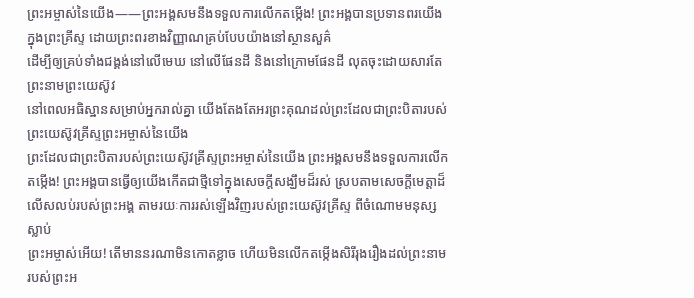ព្រះអម្ចាស់នៃយើង——ព្រះអង្គសមនឹងទទួលការលើកតម្កើង! ព្រះអង្គបានប្រទានពរយើងក្នុងព្រះគ្រីស្ទ ដោយព្រះពរខាងវិញ្ញាណគ្រប់បែបយ៉ាងនៅស្ថានសួគ៌
ដើម្បីឲ្យគ្រប់ទាំងជង្គង់នៅលើមេឃ នៅលើផែនដី និងនៅក្រោមផែនដី លុតចុះដោយសារតែព្រះនាមព្រះយេស៊ូវ
នៅពេលអធិស្ឋានសម្រាប់អ្នករាល់គ្នា យើងតែងតែអរព្រះគុណដល់ព្រះដែលជាព្រះបិតារបស់ព្រះយេស៊ូវគ្រីស្ទព្រះអម្ចាស់នៃយើង
ព្រះដែលជាព្រះបិតារបស់ព្រះយេស៊ូវគ្រីស្ទព្រះអម្ចាស់នៃយើង ព្រះអង្គសមនឹងទទួលការលើកតម្កើង! ព្រះអង្គបានធ្វើឲ្យយើងកើតជាថ្មីទៅក្នុងសេចក្ដីសង្ឃឹមដ៏រស់ ស្របតាមសេចក្ដីមេត្តាដ៏លើសលប់របស់ព្រះអង្គ តាមរយៈការរស់ឡើងវិញរបស់ព្រះយេស៊ូវគ្រីស្ទ ពីចំណោមមនុស្សស្លាប់
ព្រះអម្ចាស់អើយ! តើមាននរណាមិនកោតខ្លាច ហើយមិនលើកតម្កើងសិរីរុងរឿងដល់ព្រះនាមរបស់ព្រះអ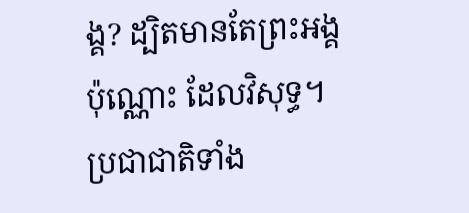ង្គ? ដ្បិតមានតែព្រះអង្គប៉ុណ្ណោះ ដែលវិសុទ្ធ។ ប្រជាជាតិទាំង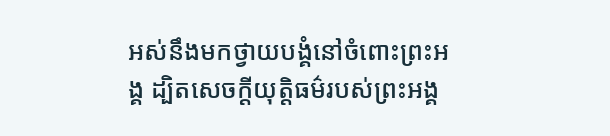អស់នឹងមកថ្វាយបង្គំនៅចំពោះព្រះអង្គ ដ្បិតសេចក្ដីយុត្តិធម៌របស់ព្រះអង្គ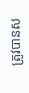ត្រូវបានស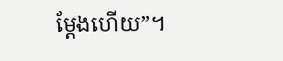ម្ដែងហើយ”។